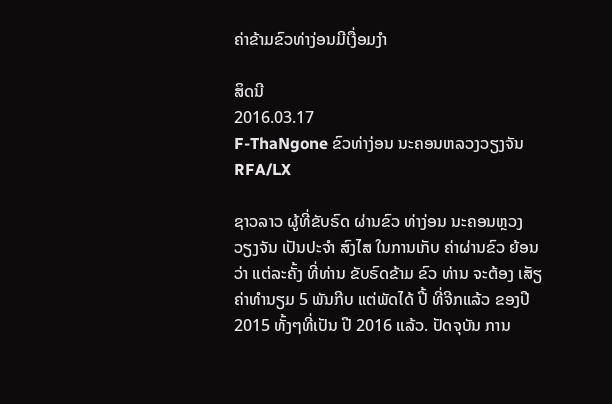ຄ່າຂ້າມຂົວທ່າງ່ອນມີເງື່ອມງໍາ

ສິດນີ
2016.03.17
F-ThaNgone ຂົວທ່າງ່ອນ ນະຄອນຫລວງວຽງຈັນ
RFA/LX

ຊາວລາວ ຜູ້ທີ່ຂັບຣົດ ຜ່ານຂົວ ທ່າງ່ອນ ນະຄອນຫຼວງ ວຽງຈັນ ເປັນປະຈຳ ສົງໄສ ໃນການເກັບ ຄ່າຜ່ານຂົວ ຍ້ອນວ່າ ແຕ່ລະຄັ້ງ ທີ່ທ່ານ ຂັບຣົດຂ້າມ ຂົວ ທ່ານ ຈະຕ້ອງ ເສັຽ ຄ່າທໍານຽມ 5 ພັນກີບ ແຕ່ພັດໄດ້ ປີ້ ທີ່ຈີກແລ້ວ ຂອງປີ 2015 ທັ້ງໆທີ່ເປັນ ປີ 2016 ແລ້ວ. ປັດຈຸບັນ ການ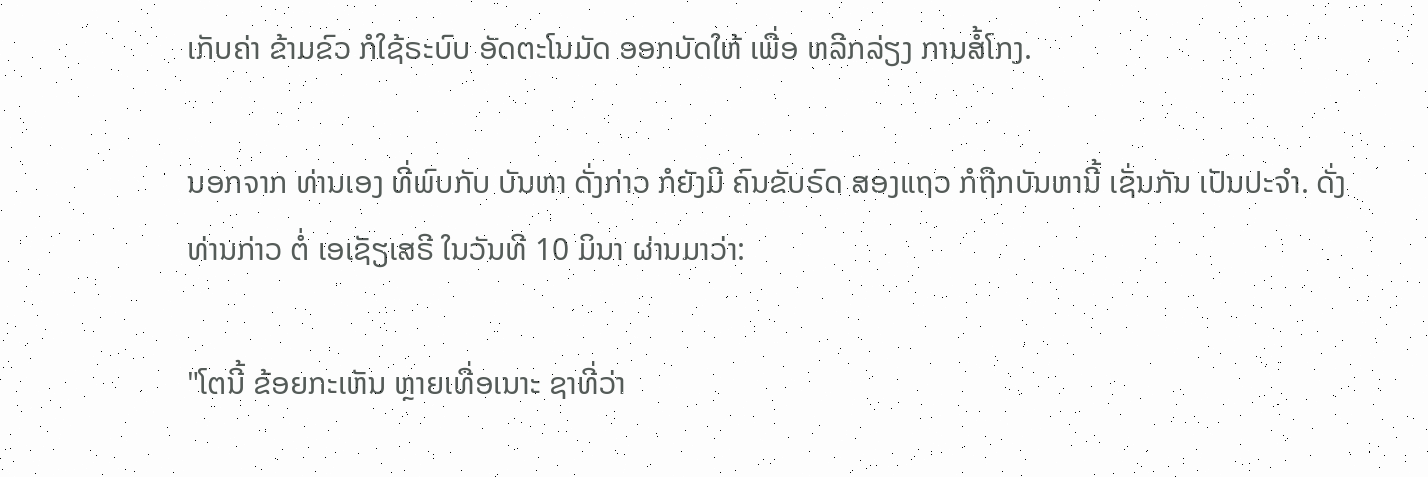ເກັບຄ່າ ຂ້າມຂົວ ກໍໃຊ້ຣະບົບ ອັດຕະໂນມັດ ອອກບັດໃຫ້ ເພື່ອ ຫລີກລ່ຽງ ການສໍ້ໂກງ.

ນອກຈາກ ທ່ານເອງ ທີ່ພົບກັບ ບັນຫາ ດັ່ງກ່າວ ກໍຍັງມີ ຄົນຂັບຣົດ ສອງແຖວ ກໍຖືກບັນຫານີ້ ເຊັ່ນກັນ ເປັນປະຈຳ. ດັ່ງ ທ່ານກ່າວ ຕໍ່ ເອເຊັຽເສຣີ ໃນວັນທີ 10 ມິນາ ຜ່ານມາວ່າ:

"ໂຕນີ້ ຂ້ອຍກະເຫັນ ຫຼາຍເທື່ອເນາະ ຊາທີ່ວ່າ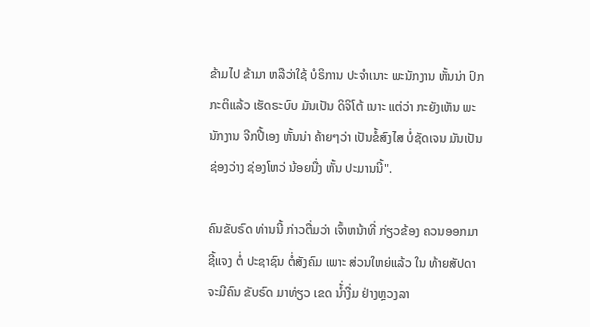ຂ້າມໄປ ຂ້າມາ ຫລືວ່າໃຊ້ ບໍຣິການ ປະຈຳເນາະ ພະນັກງານ ຫັ້ນນ່າ ປົກກະຕິແລ້ວ ເຮັດຣະບົບ ມັນເປັນ ດິຈິໂຕ້ ເນາະ ແຕ່ວ່າ ກະຍັງເຫັນ ພະນັກງານ ຈີກປີ້ເອງ ຫັ້ນນ່າ ຄ້າຍໆວ່າ ເປັນຂໍ້ສົງໄສ ບໍ່ຊັດເຈນ ມັນເປັນຊ່ອງວ່າງ ຊ່ອງໂຫວ່ ນ້ອຍນື່ງ ຫັ້ນ ປະມານນີ້".

ຄົນຂັບຣົດ ທ່ານນີ້ ກ່າວຕື່ມວ່າ ເຈົ້າຫນ້າທີ່ ກ່ຽວຂ້ອງ ຄວນອອກມາ ຊີ້ແຈງ ຕໍ່ ປະຊາຊົນ ຕໍ່ສັງຄົມ ເພາະ ສ່ວນໃຫຍ່ແລ້ວ ໃນ ທ້າຍສັປດາ ຈະມີຄົນ ຂັບຣົດ ມາທ່ຽວ ເຂດ ນ້່ຳງື່ມ ຢ່າງຫຼວງລາ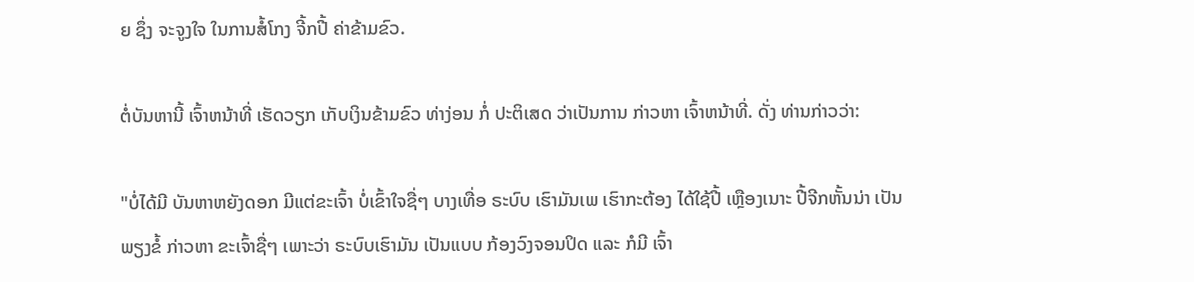ຍ ຊຶ່ງ ຈະຈູງໃຈ ໃນການສໍ້ໂກງ ຈີ້ກປີ້ ຄ່າຂ້າມຂົວ.

ຕໍ່ບັນຫານີ້ ເຈົ້າຫນ້າທີ່ ເຮັດວຽກ ເກັບເງິນຂ້າມຂົວ ທ່າງ່ອນ ກ່ໍ ປະຕິເສດ ວ່າເປັນການ ກ່າວຫາ ເຈົ້າຫນ້າທີ່. ດັ່ງ ທ່ານກ່າວວ່າ:

"ບໍ່ໄດ້ມີ ບັນຫາຫຍັງດອກ ມີແຕ່ຂະເຈົ້າ ບໍ່ເຂົ້າໃຈຊື່ໆ ບາງເທື່ອ ຣະບົບ ເຮົາມັນເພ ເຮົາກະຕ້ອງ ໄດ້ໃຊ້ປີ້ ເຫຼືອງເນາະ ປີ້ຈີກຫັ້ນນ່າ ເປັນພຽງຂໍ້ ກ່າວຫາ ຂະເຈົ້າຊື່ໆ ເພາະວ່າ ຣະບົບເຮົາມັນ ເປັນແບບ ກ້ອງວົງຈອນປິດ ແລະ ກໍມີ ເຈົ້າ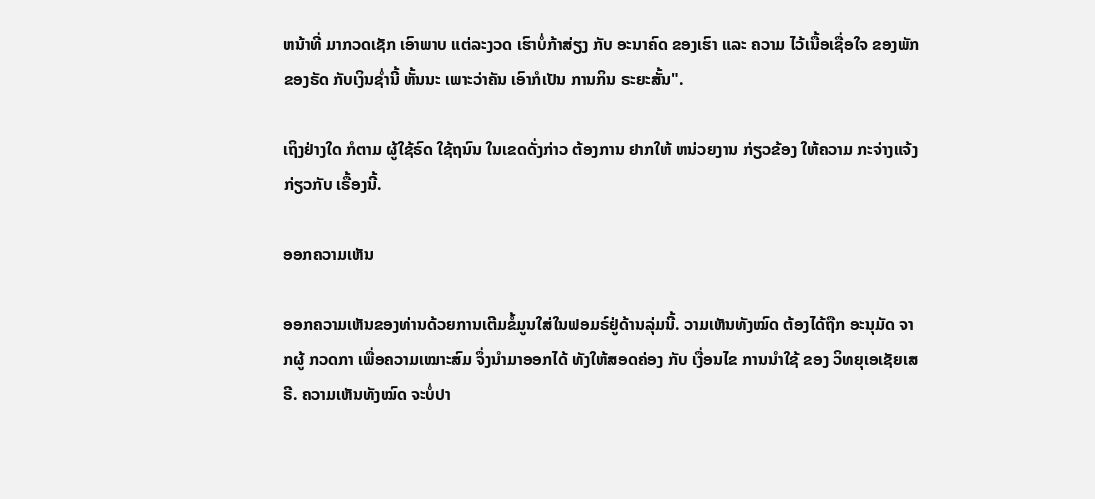ຫນ້າທີ່ ມາກວດເຊັກ ເອົາພາບ ແຕ່ລະງວດ ເຮົາບໍ່ກ້າສ່ຽງ ກັບ ອະນາຄົດ ຂອງເຮົາ ແລະ ຄວາມ ໄວ້ເນື້ອເຊື່ອໃຈ ຂອງພັກ ຂອງຣັດ ກັບເງິນຊໍ່ານີ້ ຫັ້ນນະ ເພາະວ່າຄັນ ເອົາກໍເປັນ ການກິນ ຣະຍະສັ້ນ".

ເຖິງຢ່າງໃດ ກໍຕາມ ຜູ້ໃຊ້ຣົດ ໃຊ້ຖນົນ ໃນເຂດດັ່ງກ່າວ ຕ້ອງການ ຢາກໃຫ້ ຫນ່ວຍງານ ກ່ຽວຂ້ອງ ໃຫ້ຄວາມ ກະຈ່າງແຈ້ງ ກ່ຽວກັບ ເຣື້ອງນີ້.

ອອກຄວາມເຫັນ

ອອກຄວາມເຫັນຂອງທ່ານດ້ວຍການເຕີມຂໍ້ມູນໃສ່ໃນຟອມຣ໌ຢູ່ດ້ານລຸ່ມນີ້. ວາມເຫັນທັງໝົດ ຕ້ອງໄດ້ຖືກ ອະນຸມັດ ຈາກຜູ້ ກວດກາ ເພື່ອຄວາມເໝາະສົມ ຈຶ່ງນໍາມາອອກໄດ້ ທັງໃຫ້ສອດຄ່ອງ ກັບ ເງື່ອນໄຂ ການນຳໃຊ້ ຂອງ ວິທຍຸເອເຊັຍເສຣີ. ຄວາມເຫັນທັງໝົດ ຈະບໍ່ປາ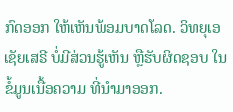ກົດອອກ ໃຫ້ເຫັນພ້ອມບາດໂລດ. ວິທຍຸເອເຊັຍເສຣີ ບໍ່ມີສ່ວນຮູ້ເຫັນ ຫຼືຮັບຜິດຊອບ ໃນຂໍ້ມູນເນື້ອຄວາມ ທີ່ນໍາມາອອກ.